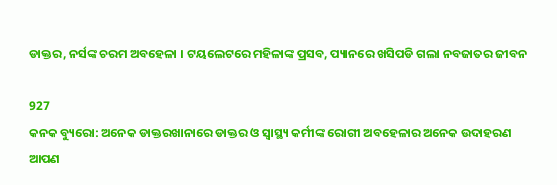ଡାକ୍ତର, ନର୍ସଙ୍କ ଚରମ ଅବହେଳା । ଟୟଲେଟରେ ମହିଳାଙ୍କ ପ୍ରସବ, ପ୍ୟାନରେ ଖସିପଡି ଗଲା ନବଜାତର ଜୀବନ

927
କନକ ବ୍ୟୁରୋ: ଅନେକ ଡାକ୍ତରଖାନାରେ ଡାକ୍ତର ଓ ସ୍ୱାସ୍ଥ୍ୟ କର୍ମୀଙ୍କ ରୋଗୀ ଅବହେଳାର ଅନେକ ଉଦାହରଣ ଆପଣ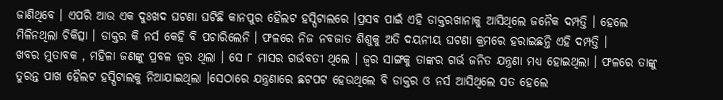ଜାଣିଥିବେ । ଏପରି ଆଉ ଏକ ଦୁଃଖଦ ଘଟଣା ଘଟିଛି କାନପୁର ହୈଲଟ ହସ୍ପିଟାଲରେ ।ପ୍ରସବ ପାଇଁ ଏହି ଡାକ୍ତରଖାନାକୁ ଆସିଥିଲେ ଜନୈକ ଦମ୍ପତ୍ତି । ହେଲେ ମିଳିନଥିଲା ଚିକିତ୍ସା । ଡାକ୍ତର କି ନର୍ସ କେହି ବି ପଚାରିଲେନି । ଫଳରେ ନିଜ ନବଜାତ ଶିଶୁକୁ ଅତି ଦୟନୀୟ ଘଟଣା କ୍ରମରେ ହରାଇଛନ୍ତି ଏହି ଦମ୍ପତ୍ତି ।
ଖବର ମୁତାବକ , ମହିଳା ଜଣଙ୍କୁ ପ୍ରବଳ ଜ୍ୱର ଥିଲା । ସେ ୮ ମାସର ଗର୍ଭବତୀ ଥିଲେ । ଜ୍ୱର ସାଙ୍ଗକୁ ତାଙ୍କର ଗର୍ଭ ଜନିତ ଯନ୍ତ୍ରଣା ମଧ୍ୟ ହୋଇଥିଲା । ଫଳରେ ତାଙ୍କୁ ତୁରନ୍ତ ପାଖ ହୈଲଟ ହସ୍ପିଟାଲକୁ ନିଆଯାଇଥିଲା ।ସେଠାରେ ଯନ୍ତ୍ରଣାରେ ଛଟପଟ ହେଉଥିଲେ ବି ଡାକ୍ତର ଓ ନର୍ସ ଆସିଥିଲେ ସତ ହେଲେ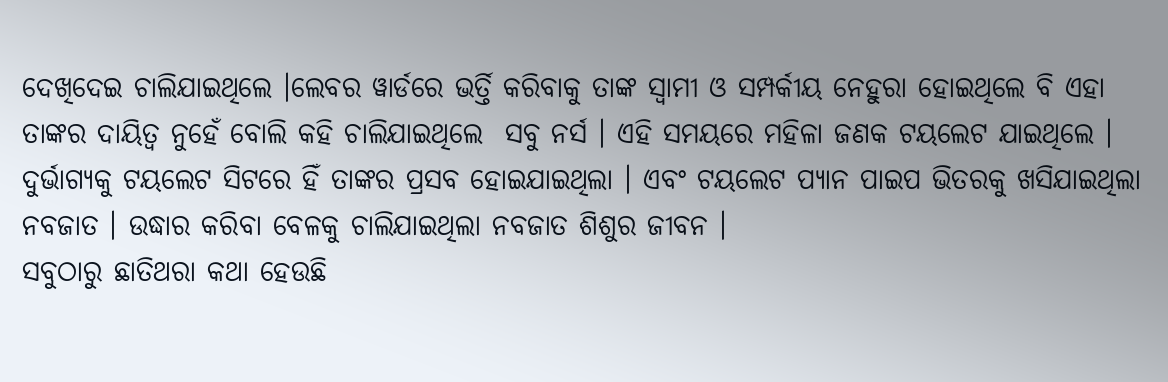ଦେଖିଦେଇ ଚାଲିଯାଇଥିଲେ ।ଲେବର ୱାର୍ଡରେ ଭର୍ତ୍ତି କରିବାକୁ ତାଙ୍କ ସ୍ୱାମୀ ଓ ସମ୍ପର୍କୀୟ ନେହୁରା ହୋଇଥିଲେ ବି ଏହା ତାଙ୍କର ଦାୟିତ୍ୱ ନୁହେଁ ବୋଲି କହି ଚାଲିଯାଇଥିଲେ  ସବୁ ନର୍ସ । ଏହି ସମୟରେ ମହିଳା ଜଣକ ଟୟଲେଟ ଯାଇଥିଲେ । ଦୁର୍ଭାଗ୍ୟକୁ ଟୟଲେଟ ସିଟରେ ହିଁ ତାଙ୍କର ପ୍ରସବ ହୋଇଯାଇଥିଲା । ଏବଂ ଟୟଲେଟ ପ୍ୟାନ ପାଇପ ଭିତରକୁ ଖସିଯାଇଥିଲା ନବଜାତ । ଉଦ୍ଧାର କରିବା ବେଳକୁ ଚାଲିଯାଇଥିଲା ନବଜାତ ଶିଶୁର ଜୀବନ ।
ସବୁଠାରୁ ଛାତିଥରା କଥା ହେଉଛି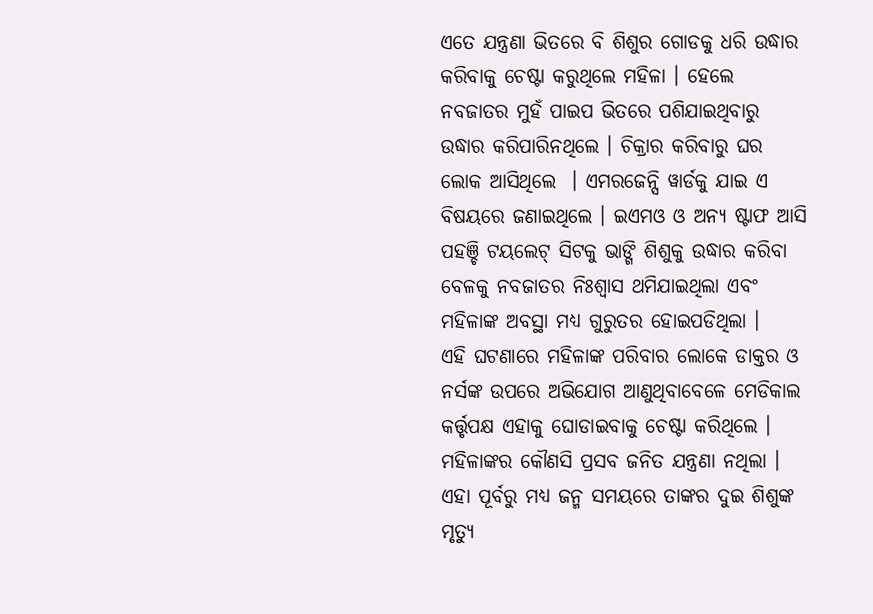ଏତେ ଯନ୍ତ୍ରଣା ଭିତରେ ବି ଶିଶୁର ଗୋଡକୁ ଧରି ଉଦ୍ଧାର କରିବାକୁ ଚେଷ୍ଟା କରୁଥିଲେ ମହିଳା । ହେଲେ ନବଜାତର ମୁହଁ ପାଇପ ଭିତରେ ପଶିଯାଇଥିବାରୁ ଉଦ୍ଧାର କରିପାରିନଥିଲେ । ଚିକ୍ରାର କରିବାରୁ ଘର ଲୋକ ଆସିଥିଲେ  । ଏମରଜେନ୍ସି ୱାର୍ଡକୁ ଯାଇ ଏ ବିଷୟରେ ଜଣାଇଥିଲେ । ଇଏମଓ ଓ ଅନ୍ୟ ଷ୍ଟାଫ ଆସି ପହଞ୍ଚି ଟୟଲେଟ୍ ସିଟକୁ ଭାଙ୍ଗି ଶିଶୁକୁ ଉଦ୍ଧାର କରିବା ବେଳକୁ ନବଜାତର ନିଃଶ୍ୱାସ ଥମିଯାଇଥିଲା ଏବଂ ମହିଳାଙ୍କ ଅବସ୍ଥା ମଧ୍ୟ ଗୁରୁତର ହୋଇପଡିଥିଲା ।
ଏହି ଘଟଣାରେ ମହିଳାଙ୍କ ପରିବାର ଲୋକେ ଡାକ୍ତର ଓ ନର୍ସଙ୍କ ଉପରେ ଅଭିଯୋଗ ଆଣୁଥିବାବେଳେ ମେଡିକାଲ କର୍ତ୍ତୃପକ୍ଷ ଏହାକୁ ଘୋଡାଇବାକୁ ଚେଷ୍ଟା କରିଥିଲେ । ମହିଳାଙ୍କର କୌଣସି ପ୍ରସବ ଜନିତ ଯନ୍ତ୍ରଣା ନଥିଲା । ଏହା ପୂର୍ବରୁ ମଧ୍ୟ ଜନ୍ମ ସମୟରେ ତାଙ୍କର ଦୁଇ ଶିଶୁଙ୍କ ମୃତ୍ୟୁ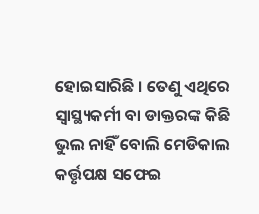ହୋଇସାରିଛି । ତେଣୁ ଏଥିରେ ସ୍ୱାସ୍ଥ୍ୟକର୍ମୀ ବା ଡାକ୍ତରଙ୍କ କିଛି ଭୁଲ ନାହିଁ ବୋଲି ମେଡିକାଲ କର୍ତ୍ତୃପକ୍ଷ ସଫେଇ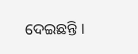ଦେଇଛନ୍ତି ।